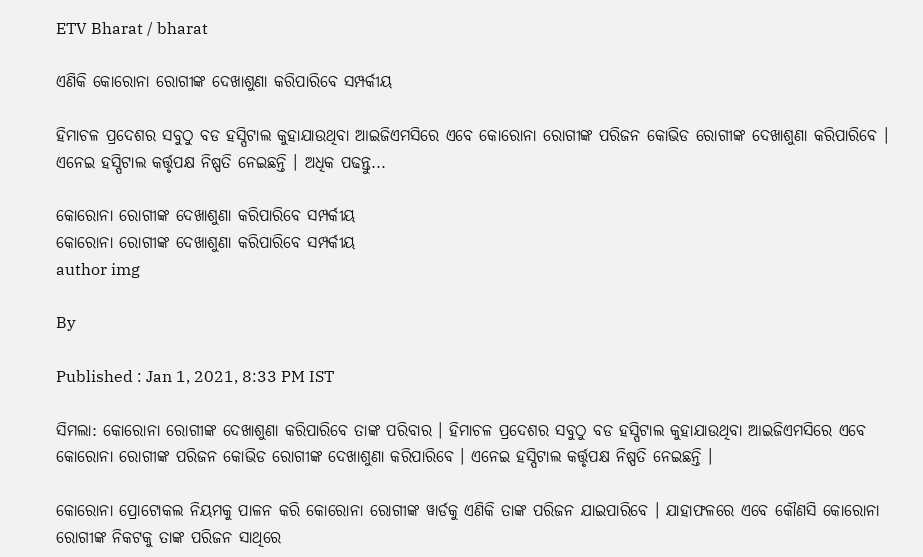ETV Bharat / bharat

ଏଣିକି କୋରୋନା ରୋଗୀଙ୍କ ଦେଖାଶୁଣା କରିପାରିବେ ସମ୍ପର୍କୀୟ

ହିମାଚଳ ପ୍ରଦେଶର ସବୁଠୁ ବଡ ହସ୍ପିଟାଲ କୁହାଯାଉଥିବା ଆଇଜିଏମସିରେ ଏବେ କୋରୋନା ରୋଗୀଙ୍କ ପରିଜନ କୋଭିଡ ରୋଗୀଙ୍କ ଦେଖାଶୁଣା କରିପାରିବେ । ଏନେଇ ହସ୍ପିଟାଲ କର୍ତ୍ତୃପକ୍ଷ ନିଷ୍ପତି ନେଇଛନ୍ତି । ଅଧିକ ପଢନ୍ତୁ...

କୋରୋନା ରୋଗୀଙ୍କ ଦେଖାଶୁଣା କରିପାରିବେ ସମ୍ପର୍କୀୟ
କୋରୋନା ରୋଗୀଙ୍କ ଦେଖାଶୁଣା କରିପାରିବେ ସମ୍ପର୍କୀୟ
author img

By

Published : Jan 1, 2021, 8:33 PM IST

ସିମଲା: କୋରୋନା ରୋଗୀଙ୍କ ଦେଖାଶୁଣା କରିପାରିବେ ତାଙ୍କ ପରିବାର । ହିମାଚଳ ପ୍ରଦେଶର ସବୁଠୁ ବଡ ହସ୍ପିଟାଲ କୁହାଯାଉଥିବା ଆଇଜିଏମସିରେ ଏବେ କୋରୋନା ରୋଗୀଙ୍କ ପରିଜନ କୋଭିଡ ରୋଗୀଙ୍କ ଦେଖାଶୁଣା କରିପାରିବେ । ଏନେଇ ହସ୍ପିଟାଲ କର୍ତ୍ତୃପକ୍ଷ ନିଷ୍ପତି ନେଇଛନ୍ତି ।

କୋରୋନା ପ୍ରୋଟୋକଲ ନିୟମକୁ ପାଳନ କରି କୋରୋନା ରୋଗୀଙ୍କ ୱାର୍ଡକୁ ଏଣିକି ତାଙ୍କ ପରିଜନ ଯାଇପାରିବେ । ଯାହାଫଳରେ ଏବେ କୌଣସି କୋରୋନା ରୋଗୀଙ୍କ ନିକଟକୁ ତାଙ୍କ ପରିଜନ ସାଥିରେ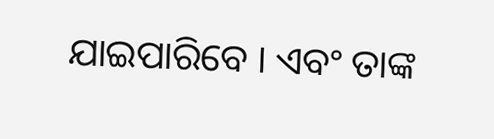ଯାଇପାରିବେ । ଏବଂ ତାଙ୍କ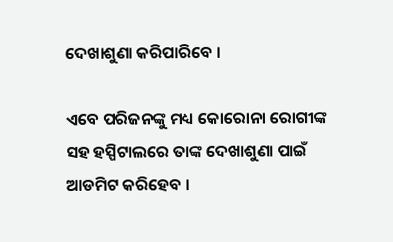ଦେଖାଶୁଣା କରିପାରିବେ ।

ଏବେ ପରିଜନଙ୍କୁ ମଧ୍ୟ କୋରୋନା ରୋଗୀଙ୍କ ସହ ହସ୍ପିଟାଲରେ ତାଙ୍କ ଦେଖାଶୁଣା ପାଇଁ ଆଡମିଟ କରିହେବ ।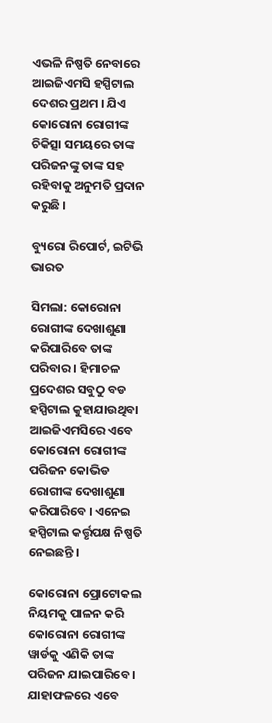ଏଭଳି ନିଷ୍ପତି ନେବାରେ ଆଇଜିଏମସି ହସ୍ପିଟାଲ ଦେଶର ପ୍ରଥମ । ଯିଏ କୋରୋନା ରୋଗୀଙ୍କ ଚିକିତ୍ସା ସମୟରେ ତାଙ୍କ ପରିଜନଙ୍କୁ ତାଙ୍କ ସହ ରହିବାକୁ ଅନୁମତି ପ୍ରଦାନ କରୁଛି ।

ବ୍ୟୁରୋ ରିପୋର୍ଟ, ଇଟିଭି ଭାରତ

ସିମଲା: କୋରୋନା ରୋଗୀଙ୍କ ଦେଖାଶୁଣା କରିପାରିବେ ତାଙ୍କ ପରିବାର । ହିମାଚଳ ପ୍ରଦେଶର ସବୁଠୁ ବଡ ହସ୍ପିଟାଲ କୁହାଯାଉଥିବା ଆଇଜିଏମସିରେ ଏବେ କୋରୋନା ରୋଗୀଙ୍କ ପରିଜନ କୋଭିଡ ରୋଗୀଙ୍କ ଦେଖାଶୁଣା କରିପାରିବେ । ଏନେଇ ହସ୍ପିଟାଲ କର୍ତ୍ତୃପକ୍ଷ ନିଷ୍ପତି ନେଇଛନ୍ତି ।

କୋରୋନା ପ୍ରୋଟୋକଲ ନିୟମକୁ ପାଳନ କରି କୋରୋନା ରୋଗୀଙ୍କ ୱାର୍ଡକୁ ଏଣିକି ତାଙ୍କ ପରିଜନ ଯାଇପାରିବେ । ଯାହାଫଳରେ ଏବେ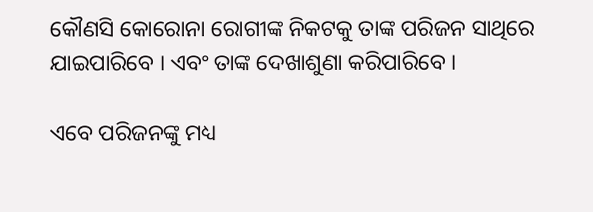କୌଣସି କୋରୋନା ରୋଗୀଙ୍କ ନିକଟକୁ ତାଙ୍କ ପରିଜନ ସାଥିରେ ଯାଇପାରିବେ । ଏବଂ ତାଙ୍କ ଦେଖାଶୁଣା କରିପାରିବେ ।

ଏବେ ପରିଜନଙ୍କୁ ମଧ୍ୟ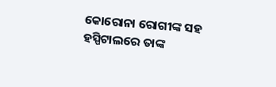କୋରୋନା ରୋଗୀଙ୍କ ସହ ହସ୍ପିଟାଲରେ ତାଙ୍କ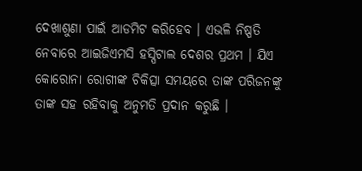ଦେଖାଶୁଣା ପାଇଁ ଆଡମିଟ କରିହେବ । ଏଭଳି ନିଷ୍ପତି ନେବାରେ ଆଇଜିଏମସି ହସ୍ପିଟାଲ ଦେଶର ପ୍ରଥମ । ଯିଏ କୋରୋନା ରୋଗୀଙ୍କ ଚିକିତ୍ସା ସମୟରେ ତାଙ୍କ ପରିଜନଙ୍କୁ ତାଙ୍କ ସହ ରହିବାକୁ ଅନୁମତି ପ୍ରଦାନ କରୁଛି ।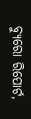ବ୍ୟୁରୋ ରିପୋର୍ଟ,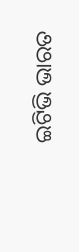ଇଟିଭି ଭାରତ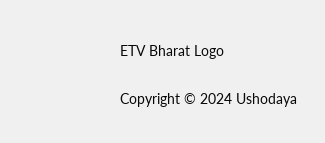ETV Bharat Logo

Copyright © 2024 Ushodaya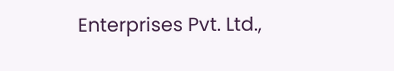Enterprises Pvt. Ltd.,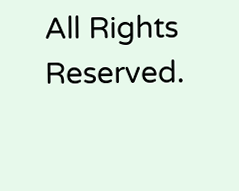All Rights Reserved.